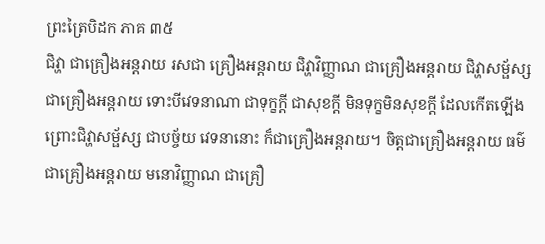ព្រះត្រៃបិដក ភាគ ៣៥
ជិវ្ហា ជាគ្រឿងអន្តរាយ រសជា គ្រឿងអន្តរាយ ជិវ្ហាវិញ្ញាណ ជាគ្រឿងអន្តរាយ ជិវ្ហាសម្ផ័ស្ស ជាគ្រឿងអន្តរាយ ទោះបីវេទនាណា ជាទុក្ខក្តី ជាសុខក្តី មិនទុក្ខមិនសុខក្តី ដែលកើតឡើង ព្រោះជិវ្ហាសម្ផ័ស្ស ជាបច្ច័យ វេទនានោះ ក៏ជាគ្រឿងអន្តរាយ។ ចិត្តជាគ្រឿងអន្តរាយ ធម៌ជាគ្រឿងអន្តរាយ មនោវិញ្ញាណ ជាគ្រឿ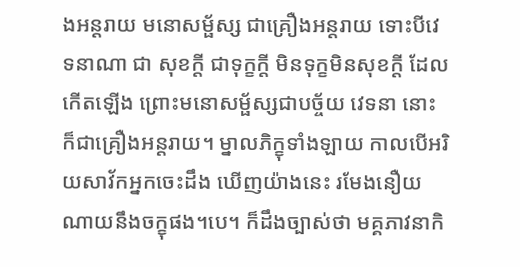ងអន្តរាយ មនោសម្ផ័ស្ស ជាគ្រឿងអន្តរាយ ទោះបីវេទនាណា ជា សុខក្តី ជាទុក្ខក្តី មិនទុក្ខមិនសុខក្តី ដែលកើតឡើង ព្រោះមនោសម្ផ័ស្សជាបច្ច័យ វេទនា នោះ ក៏ជាគ្រឿងអន្តរាយ។ ម្នាលភិក្ខុទាំងឡាយ កាលបើអរិយសាវ័កអ្នកចេះដឹង ឃើញយ៉ាងនេះ រមែងនឿយណាយនឹងចក្ខុផង។បេ។ ក៏ដឹងច្បាស់ថា មគ្គភាវនាកិ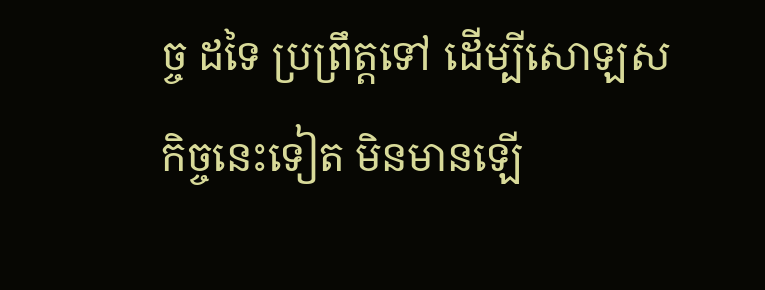ច្ច ដទៃ ប្រព្រឹត្តទៅ ដើម្បីសោឡសកិច្ចនេះទៀត មិនមានឡើ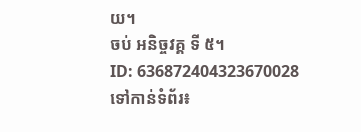យ។
ចប់ អនិច្ចវគ្គ ទី ៥។
ID: 636872404323670028
ទៅកាន់ទំព័រ៖